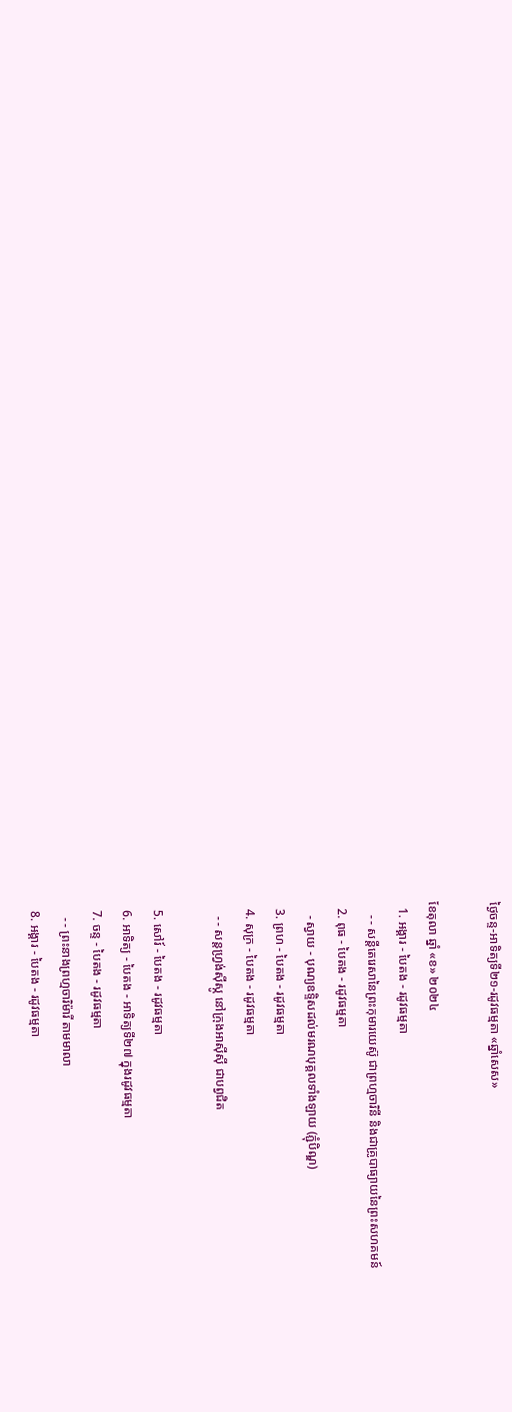ថ្ងៃចន្ទ-អាទិត្យទី២១-រដូវធម្មតា «ឆ្នាំសេស»

ខែតុលា ឆ្នាំ «ខ» ២០២៤
  1. អង្គារ - បៃតង - រដូវធម្មតា
    - - សន្តីតេរេសានៃព្រះកុមារយេស៊ូ ជាព្រហ្មចារិនី និងជាគ្រូបាធ្យាយនៃព្រះសហគមន៍
  2. ពុធ - បៃតង - រដូវធម្មតា
    - ស្វាយ - បុណ្យឧទ្ទិសដល់មរណបុគ្គលទាំងឡាយ (ភ្ជុំបិណ្ឌ)
  3. ព្រហ - បៃតង - រដូវធម្មតា
  4. សុក្រ - បៃតង - រដូវធម្មតា
    - - សន្តហ្វ្រង់ស៊ីស្កូ នៅក្រុងអាស៊ីស៊ី ជាបព្វជិត

  5. សៅរ៍ - បៃតង - រដូវធម្មតា
  6. អាទិត្យ - បៃតង - អាទិត្យទី២៧ ក្នុងរដូវធម្មតា
  7. ចន្ទ - បៃតង - រដូវធម្មតា
    - - ព្រះនាងព្រហ្មចារិម៉ារី តាមមាលា
  8. អង្គារ - បៃតង - រដូវធម្មតា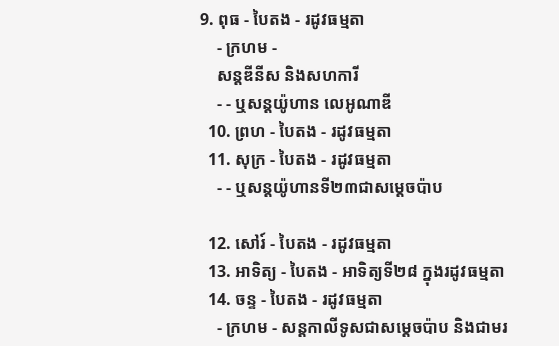9. ពុធ - បៃតង - រដូវធម្មតា
    - ក្រហម -
    សន្តឌីនីស និងសហការី
    - - ឬសន្តយ៉ូហាន លេអូណាឌី
  10. ព្រហ - បៃតង - រដូវធម្មតា
  11. សុក្រ - បៃតង - រដូវធម្មតា
    - - ឬសន្តយ៉ូហានទី២៣ជាសម្តេចប៉ាប

  12. សៅរ៍ - បៃតង - រដូវធម្មតា
  13. អាទិត្យ - បៃតង - អាទិត្យទី២៨ ក្នុងរដូវធម្មតា
  14. ចន្ទ - បៃតង - រដូវធម្មតា
    - ក្រហម - សន្ដកាលីទូសជាសម្ដេចប៉ាប និងជាមរ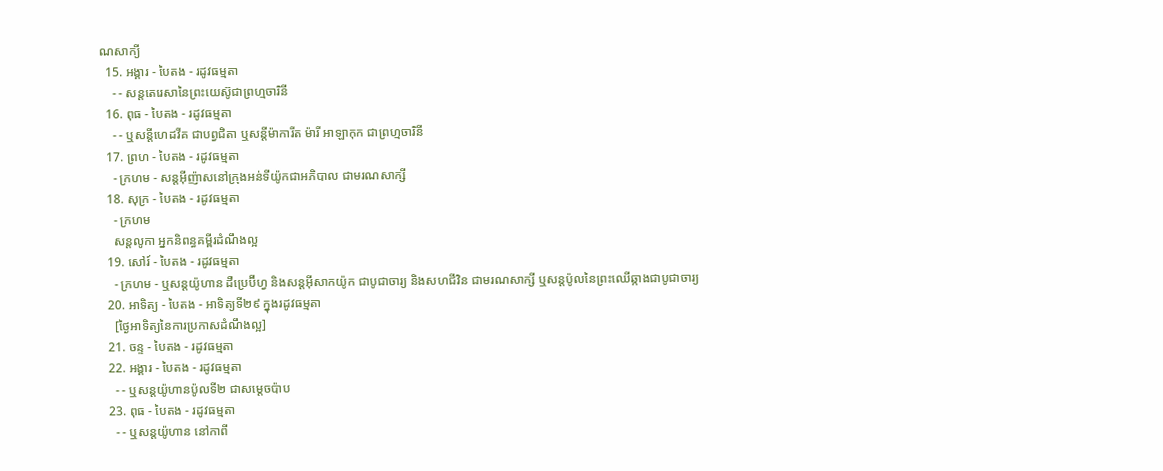ណសាក្យី
  15. អង្គារ - បៃតង - រដូវធម្មតា
    - - សន្តតេរេសានៃព្រះយេស៊ូជាព្រហ្មចារិនី
  16. ពុធ - បៃតង - រដូវធម្មតា
    - - ឬសន្ដីហេដវីគ ជាបព្វជិតា ឬសន្ដីម៉ាការីត ម៉ារី អាឡាកុក ជាព្រហ្មចារិនី
  17. ព្រហ - បៃតង - រដូវធម្មតា
    - ក្រហម - សន្តអ៊ីញ៉ាសនៅក្រុងអន់ទីយ៉ូកជាអភិបាល ជាមរណសាក្សី
  18. សុក្រ - បៃតង - រដូវធម្មតា
    - ក្រហម
    សន្តលូកា អ្នកនិពន្ធគម្ពីរដំណឹងល្អ
  19. សៅរ៍ - បៃតង - រដូវធម្មតា
    - ក្រហម - ឬសន្ដយ៉ូហាន ដឺប្រេប៊ីហ្វ និងសន្ដអ៊ីសាកយ៉ូក ជាបូជាចារ្យ និងសហជីវិន ជាមរណសាក្សី ឬសន្ដប៉ូលនៃព្រះឈើឆ្កាងជាបូជាចារ្យ
  20. អាទិត្យ - បៃតង - អាទិត្យទី២៩ ក្នុងរដូវធម្មតា
    [ថ្ងៃអាទិត្យនៃការប្រកាសដំណឹងល្អ]
  21. ចន្ទ - បៃតង - រដូវធម្មតា
  22. អង្គារ - បៃតង - រដូវធម្មតា
    - - ឬសន្តយ៉ូហានប៉ូលទី២ ជាសម្ដេចប៉ាប
  23. ពុធ - បៃតង - រដូវធម្មតា
    - - ឬសន្ដយ៉ូហាន នៅកាពី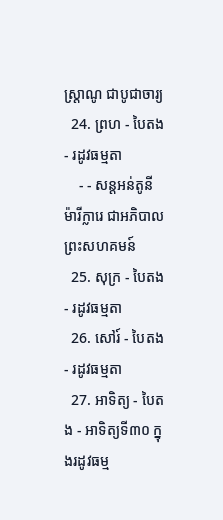ស្រ្ដាណូ ជាបូជាចារ្យ
  24. ព្រហ - បៃតង - រដូវធម្មតា
    - - សន្តអន់តូនី ម៉ារីក្លារេ ជាអភិបាលព្រះសហគមន៍
  25. សុក្រ - បៃតង - រដូវធម្មតា
  26. សៅរ៍ - បៃតង - រដូវធម្មតា
  27. អាទិត្យ - បៃតង - អាទិត្យទី៣០ ក្នុងរដូវធម្ម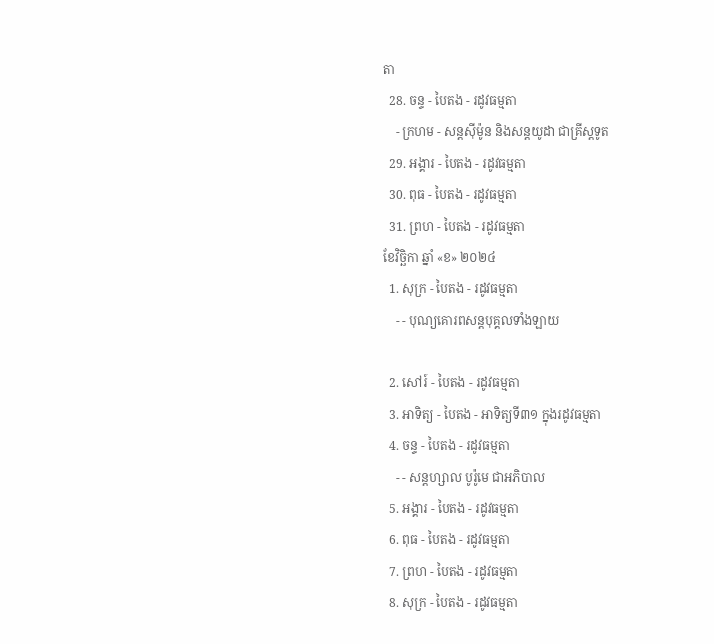តា
  28. ចន្ទ - បៃតង - រដូវធម្មតា
    - ក្រហម - សន្ដស៊ីម៉ូន និងសន្ដយូដា ជាគ្រីស្ដទូត
  29. អង្គារ - បៃតង - រដូវធម្មតា
  30. ពុធ - បៃតង - រដូវធម្មតា
  31. ព្រហ - បៃតង - រដូវធម្មតា
ខែវិច្ឆិកា ឆ្នាំ «ខ» ២០២៤
  1. សុក្រ - បៃតង - រដូវធម្មតា
    - - បុណ្យគោរពសន្ដបុគ្គលទាំងឡាយ

  2. សៅរ៍ - បៃតង - រដូវធម្មតា
  3. អាទិត្យ - បៃតង - អាទិត្យទី៣១ ក្នុងរដូវធម្មតា
  4. ចន្ទ - បៃតង - រដូវធម្មតា
    - - សន្ដហ្សាល បូរ៉ូមេ ជាអភិបាល
  5. អង្គារ - បៃតង - រដូវធម្មតា
  6. ពុធ - បៃតង - រដូវធម្មតា
  7. ព្រហ - បៃតង - រដូវធម្មតា
  8. សុក្រ - បៃតង - រដូវធម្មតា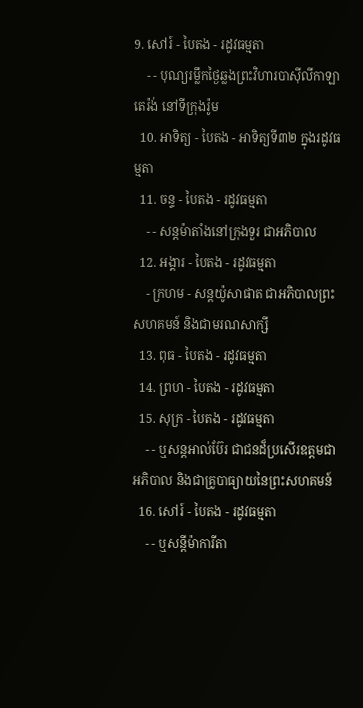9. សៅរ៍ - បៃតង - រដូវធម្មតា
    - - បុណ្យរម្លឹកថ្ងៃឆ្លងព្រះវិហារបាស៊ីលីកាឡាតេរ៉ង់ នៅទីក្រុងរ៉ូម
  10. អាទិត្យ - បៃតង - អាទិត្យទី៣២ ក្នុងរដូវធម្មតា
  11. ចន្ទ - បៃតង - រដូវធម្មតា
    - - សន្ដម៉ាតាំងនៅក្រុងទួរ ជាអភិបាល
  12. អង្គារ - បៃតង - រដូវធម្មតា
    - ក្រហម - សន្ដយ៉ូសាផាត ជាអភិបាលព្រះសហគមន៍ និងជាមរណសាក្សី
  13. ពុធ - បៃតង - រដូវធម្មតា
  14. ព្រហ - បៃតង - រដូវធម្មតា
  15. សុក្រ - បៃតង - រដូវធម្មតា
    - - ឬសន្ដអាល់ប៊ែរ ជាជនដ៏ប្រសើរឧត្ដមជាអភិបាល និងជាគ្រូបាធ្យាយនៃព្រះសហគមន៍
  16. សៅរ៍ - បៃតង - រដូវធម្មតា
    - - ឬសន្ដីម៉ាការីតា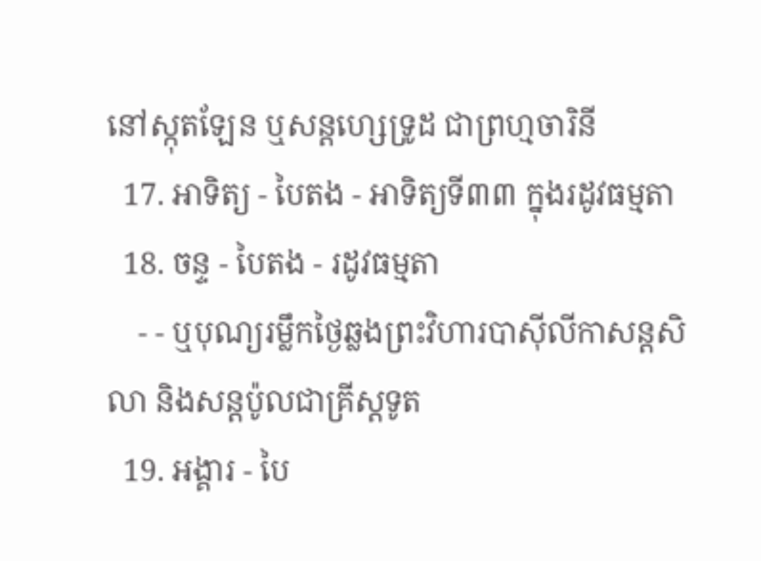នៅស្កុតឡែន ឬសន្ដហ្សេទ្រូដ ជាព្រហ្មចារិនី
  17. អាទិត្យ - បៃតង - អាទិត្យទី៣៣ ក្នុងរដូវធម្មតា
  18. ចន្ទ - បៃតង - រដូវធម្មតា
    - - ឬបុណ្យរម្លឹកថ្ងៃឆ្លងព្រះវិហារបាស៊ីលីកាសន្ដសិលា និងសន្ដប៉ូលជាគ្រីស្ដទូត
  19. អង្គារ - បៃ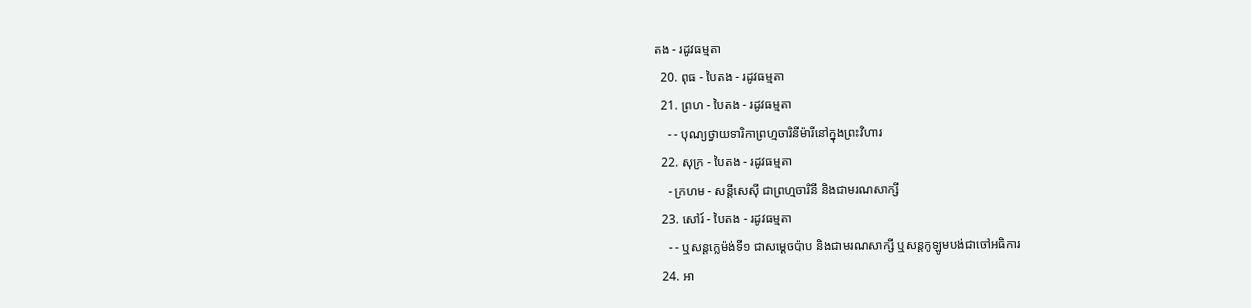តង - រដូវធម្មតា
  20. ពុធ - បៃតង - រដូវធម្មតា
  21. ព្រហ - បៃតង - រដូវធម្មតា
    - - បុណ្យថ្វាយទារិកាព្រហ្មចារិនីម៉ារីនៅក្នុងព្រះវិហារ
  22. សុក្រ - បៃតង - រដូវធម្មតា
    - ក្រហម - សន្ដីសេស៊ី ជាព្រហ្មចារិនី និងជាមរណសាក្សី
  23. សៅរ៍ - បៃតង - រដូវធម្មតា
    - - ឬសន្ដក្លេម៉ង់ទី១ ជាសម្ដេចប៉ាប និងជាមរណសាក្សី ឬសន្ដកូឡូមបង់ជាចៅអធិការ
  24. អា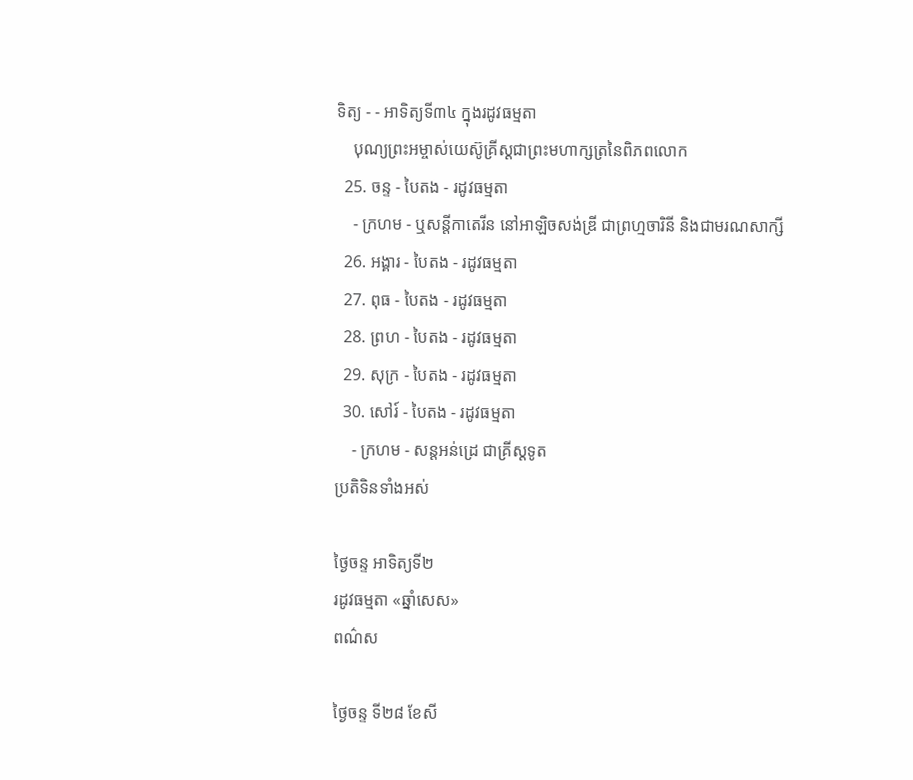ទិត្យ - - អាទិត្យទី៣៤ ក្នុងរដូវធម្មតា
    បុណ្យព្រះអម្ចាស់យេស៊ូគ្រីស្ដជាព្រះមហាក្សត្រនៃពិភពលោក
  25. ចន្ទ - បៃតង - រដូវធម្មតា
    - ក្រហម - ឬសន្ដីកាតេរីន នៅអាឡិចសង់ឌ្រី ជាព្រហ្មចារិនី និងជាមរណសាក្សី
  26. អង្គារ - បៃតង - រដូវធម្មតា
  27. ពុធ - បៃតង - រដូវធម្មតា
  28. ព្រហ - បៃតង - រដូវធម្មតា
  29. សុក្រ - បៃតង - រដូវធម្មតា
  30. សៅរ៍ - បៃតង - រដូវធម្មតា
    - ក្រហម - សន្ដអន់ដ្រេ ជាគ្រីស្ដទូត
ប្រតិទិនទាំងអស់

ថ្ងៃចន្ទ អាទិត្យទី២
រដូវធម្មតា «ឆ្នាំសេស»
ពណ៌ស

ថ្ងៃចន្ទ ទី២៨ ខែសី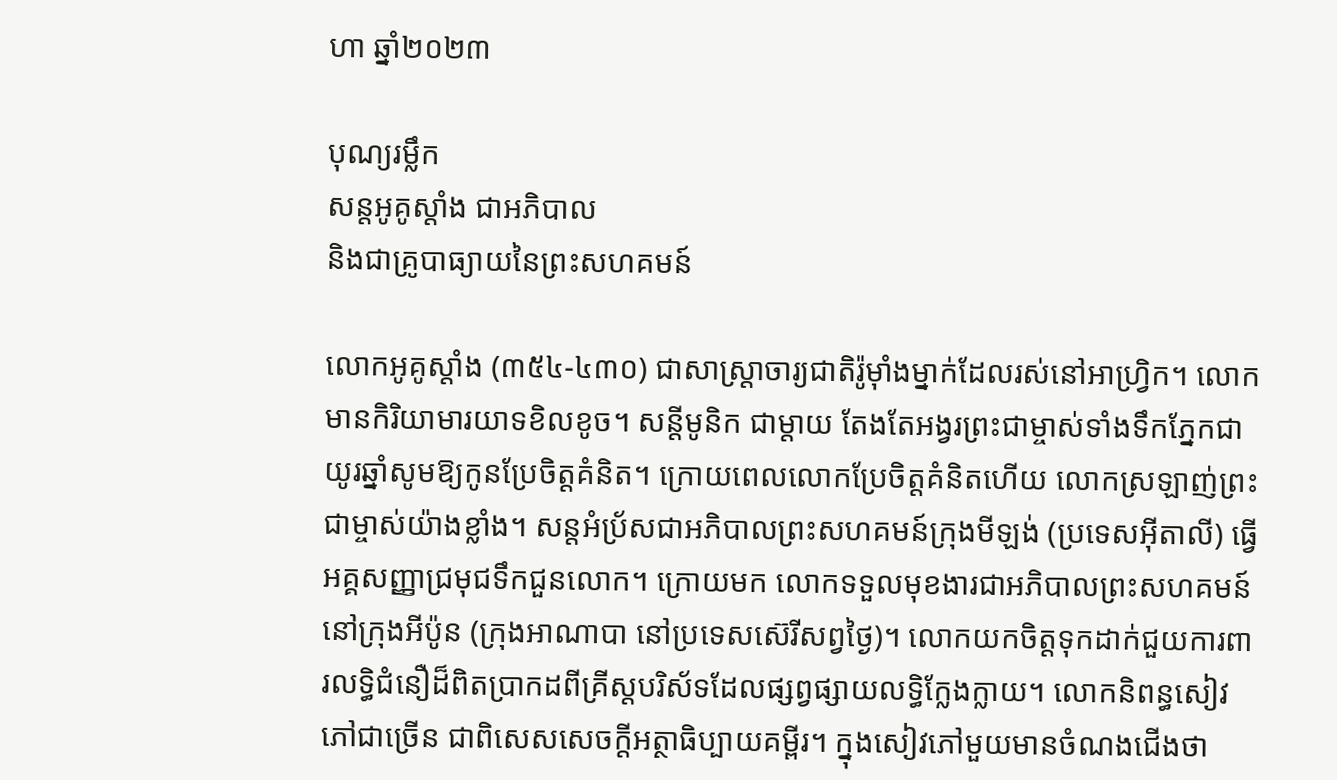ហា ឆ្នាំ២០២៣

បុណ្យរម្លឹក
សន្តអូគូស្តាំង ជាអភិបាល
និងជាគ្រូបាធ្យាយនៃព្រះសហគមន៍

លោកអូគូស្តាំង (៣៥៤-៤៣០) ជាសាស្ត្រាចារ្យជាតិរ៉ូម៉ាំងម្នាក់ដែលរស់នៅអាហ្វ្រិក។ លោកមានកិរិយាមារយាទខិលខូច។ សន្តីមូនិក ជាម្តាយ តែងតែអង្វរព្រះជាម្ចាស់ទាំងទឹកភ្នែកជាយូរឆ្នាំសូមឱ្យកូនប្រែចិត្តគំនិត។ ក្រោយពេលលោកប្រែចិត្តគំនិតហើយ លោកស្រឡាញ់ព្រះជាម្ចាស់យ៉ាងខ្លាំង។ សន្តអំប្រ័សជាអភិបាលព្រះសហគមន៍ក្រុងមីឡង់ (ប្រទេសអ៊ីតាលី) ធ្វើអគ្គសញ្ញាជ្រមុជទឹកជួនលោក។ ក្រោយមក លោកទទួលមុខងារជាអភិបាលព្រះសហគមន៍នៅក្រុងអីប៉ូន (ក្រុងអាណាបា នៅប្រទេសស៊េរីសព្វថ្ងៃ)។ លោកយកចិត្តទុកដាក់ជួយការពារលទ្ធិជំនឿដ៏ពិតប្រាកដពីគ្រីស្តបរិស័ទដែលផ្សព្វផ្សាយលទ្ធិក្លែងក្លាយ។ លោកនិពន្ធសៀវភៅជាច្រើន ជាពិសេសសេចក្តីអត្ថាធិប្បាយគម្ពីរ។ ក្នុងសៀវភៅមួយមានចំណងជើងថា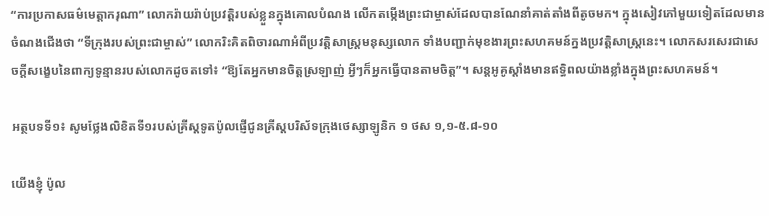“ការប្រកាសធម៌មេត្តាករុណា” លោករ៉ាយរ៉ាប់ប្រវត្តិរបស់ខ្លួនក្នុងគោលបំណង លើកតម្កើងព្រះជាម្ចាស់ដែលបានណែនាំគាត់តាំងពីតូចមក។ ក្នុងសៀវភៅមួយទៀតដែលមានចំណងជើងថា “ទីក្រុងរបស់ព្រះជាម្ចាស់” លោករិះគិតពិចារណាអំពីប្រវត្តិសាស្ត្រមនុស្សលោក ទាំងបញ្ជាក់មុខងារព្រះសហគមន៍ក្នងប្រវត្តិសាស្ត្រនេះ។ លោកសរសេរជាសេចក្តីសង្ខេបនៃពាក្យទូន្មានរបស់លោកដូចតទៅ៖ “ឱ្យតែអ្នកមានចិត្តស្រឡាញ់ អ្វីៗក៏អ្នកធ្វើបានតាមចិត្ត”។ សន្តអូគូស្តាំងមានឥទ្ធិពលយ៉ាងខ្លាំងក្នុងព្រះសហគមន៍។

អត្ថបទទី១៖ សូមថ្លែងលិខិតទី១របស់គ្រីស្ដទូតប៉ូលផ្ញើជូនគ្រីស្ដបរិស័ទក្រុងថេស្សាឡូនិក ១ ថស ១,១-៥.៨-១០

យើងខ្ញុំ ប៉ូល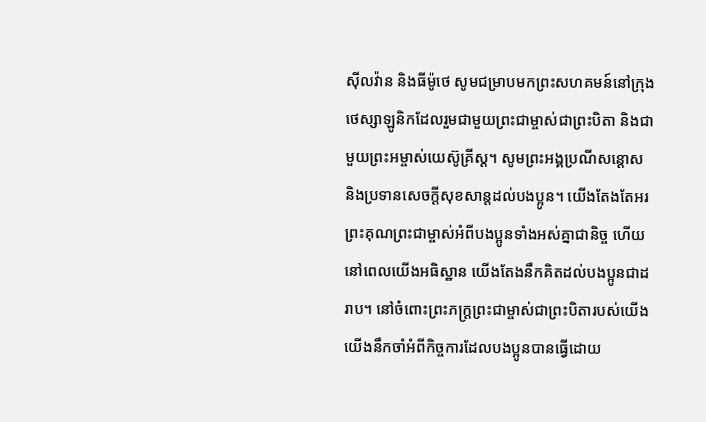ស៊ីលវ៉ាន និងធីម៉ូថេ សូមជម្រាបមកព្រះ‌សហគមន៍នៅក្រុងថេស្សា‌ឡូនិកដែលរួមជាមួយព្រះ‌ជាម្ចាស់ជាព្រះ‌បិតា និងជាមួយព្រះ‌អម្ចាស់យេស៊ូ‌គ្រីស្ត។ សូមព្រះ‌អង្គប្រណី‌សន្ដោស និងប្រទានសេចក្ដីសុខ‌សាន្តដល់បង‌ប្អូន។ យើងតែង‌តែអរព្រះ‌គុណព្រះ‌ជាម្ចាស់អំពីបង‌ប្អូនទាំងអស់គ្នាជា‌និច្ច ហើយនៅពេលយើងអធិស្ឋាន យើងតែងនឹកគិតដល់បង‌ប្អូនជាដរាប។ នៅចំពោះព្រះ‌ភក្ត្រព្រះ‌ជាម្ចាស់ជាព្រះ‌បិតារបស់យើង យើងនឹកចាំអំពីកិច្ច‌ការដែលបង‌ប្អូនបានធ្វើដោយ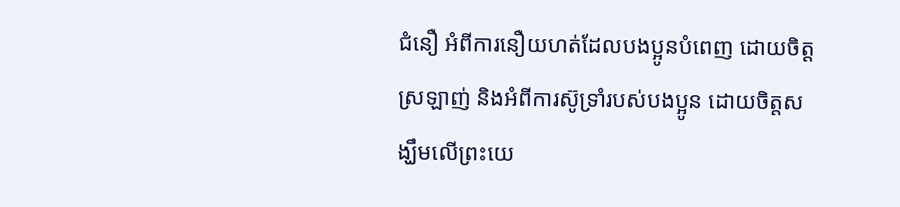ជំនឿ អំពីការនឿយ‌ហត់ដែលបង‌ប្អូនបំពេញ ដោយចិត្តស្រឡាញ់ និងអំពីការស៊ូ‌ទ្រាំរបស់បង‌ប្អូន ដោយចិត្តសង្ឃឹមលើព្រះ‌យេ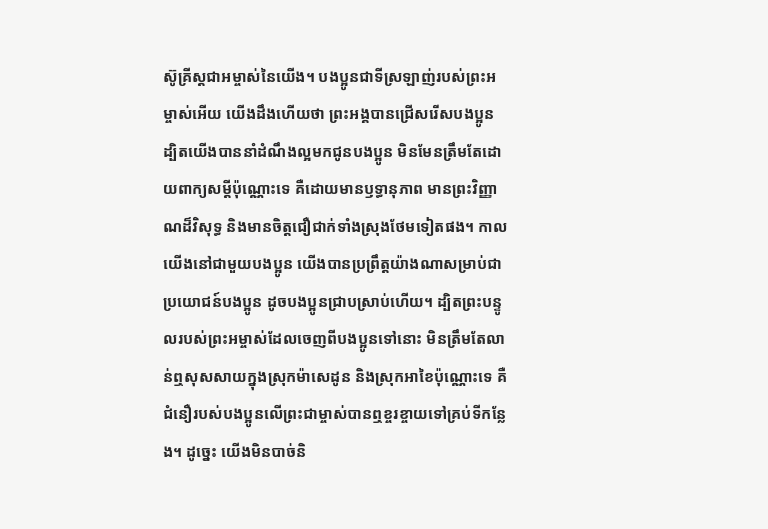ស៊ូ‌គ្រីស្តជាអម្ចាស់នៃយើង។ បង‌ប្អូនជាទីស្រឡាញ់របស់ព្រះ‌អម្ចាស់អើយ យើងដឹងហើយថា ព្រះ‌អង្គបានជ្រើស‌រើសបង‌ប្អូន ដ្បិតយើងបាននាំដំណឹង‌ល្អមកជូនបង‌ប្អូន មិនមែនត្រឹមតែដោយពាក្យសម្ដីប៉ុណ្ណោះទេ គឺដោយមានឫទ្ធា‌នុភាព មានព្រះ‌វិញ្ញាណដ៏‌វិសុទ្ធ និងមានចិត្តជឿជាក់ទាំងស្រុងថែមទៀតផង។ កាលយើងនៅជាមួយបង‌ប្អូន យើងបានប្រព្រឹត្តយ៉ាងណាសម្រាប់ជាប្រយោជន៍បង‌ប្អូន ដូចបង‌ប្អូនជ្រាបស្រាប់ហើយ។ ដ្បិតព្រះ‌បន្ទូលរបស់ព្រះ‌អម្ចាស់ដែលចេញពីបង‌ប្អូនទៅនោះ មិនត្រឹមតែលាន់ឮសុស‌សាយក្នុងស្រុកម៉ាសេ‌ដូន និងស្រុកអាខៃប៉ុណ្ណោះទេ គឺជំនឿរបស់បង‌ប្អូនលើព្រះ‌ជាម្ចាស់បានឮខ្ចរ‌ខ្ចាយទៅគ្រប់ទីកន្លែង។ ដូច្នេះ យើងមិនបាច់និ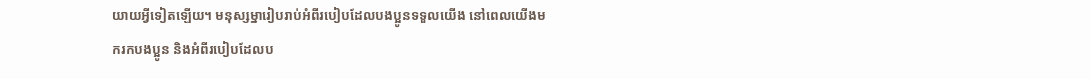យាយអ្វីទៀតឡើយ។ មនុស្ស‌ម្នារៀបរាប់អំពីរបៀបដែលបង‌ប្អូនទទួលយើង នៅពេលយើងមករកបង‌ប្អូន និងអំពីរបៀបដែលប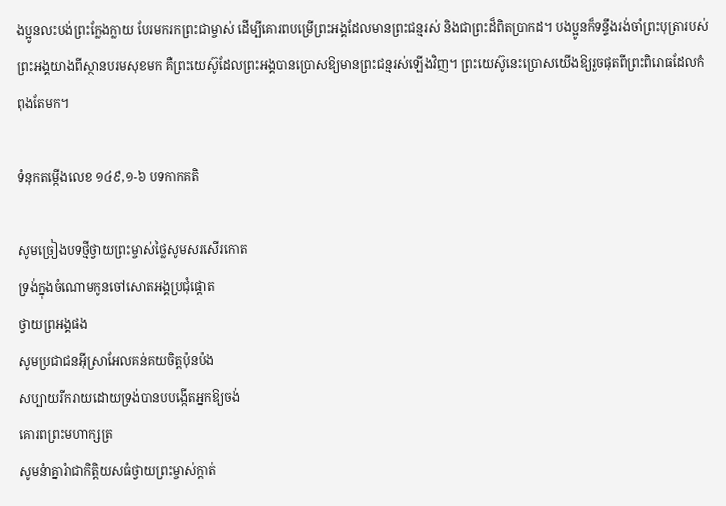ង‌ប្អូនលះ‌បង់ព្រះក្លែង‌ក្លាយ បែរមករកព្រះ‌ជាម្ចាស់ ដើម្បីគោរពបម្រើព្រះ‌អង្គដែលមានព្រះ‌ជន្មរស់ និងជាព្រះដ៏ពិតប្រាកដ។ បង‌ប្អូនក៏ទន្ទឹងរង់‌ចាំព្រះ‌បុត្រារបស់ព្រះ‌អង្គយាងពីស្ថានបរម‌សុខមក គឺព្រះ‌យេស៊ូដែលព្រះ‌អង្គបានប្រោសឱ្យមានព្រះ‌ជន្មរស់ឡើងវិញ។ ព្រះ‌យេស៊ូនេះប្រោសយើងឱ្យរួចផុតពីព្រះ‌ពិរោធដែលកំពុងតែមក។

ទំនុកតម្កើងលេខ ១៤៩,១-៦ បទកាកគតិ

សូមច្រៀងបទថ្មីថ្វាយព្រះម្ចាស់ថ្លៃសូមសរសើរកោត
ទ្រង់ក្នុងចំណោមកូនចៅសោតអង្គប្រជុំផ្ដោត
ថ្វាយព្រអង្គផង
សូមប្រជាជនអ៊ីស្រាអែលគន់គយចិត្តប៉ុនប៉ង
សប្បាយរីករាយដោយទ្រង់បានបបង្កើតអ្នកឱ្យចង់
គោរពព្រះមហាក្សត្រ
សូមនំាគ្នារំាជាកិត្តិយសធំថ្វាយព្រះម្ចាស់ក្ដាត់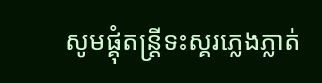សូមផ្គុំតន្រ្ដីទះស្គរភ្លេងភ្លាត់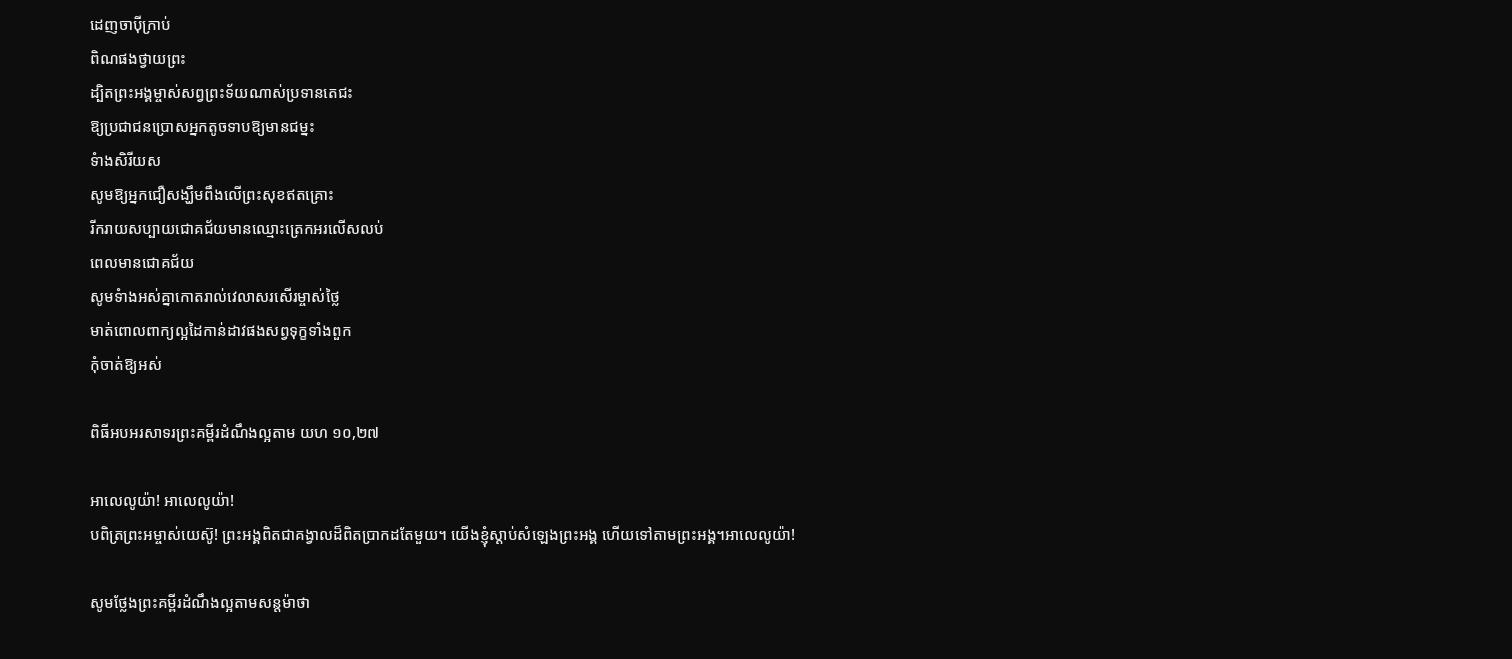ដេញចាប៉ីក្រាប់
ពិណផងថ្វាយព្រះ
ដ្បិតព្រះអង្គម្ចាស់សព្វព្រះទ័យណាស់ប្រទានតេជះ
ឱ្យប្រជាជនប្រោសអ្នកតូចទាបឱ្យមានជម្នះ
ទំាងសិរីយស
សូមឱ្យអ្នកជឿសង្ឃឹមពឹងលើព្រះសុខឥតគ្រោះ
រីករាយសប្បាយជោគជ័យមានឈ្មោះត្រេកអរលើសលប់
ពេលមានជោគជ័យ
សូមទំាងអស់គ្នាកោតរាល់វេលាសរសើរម្ចាស់ថ្លៃ
មាត់ពោលពាក្យល្អដៃកាន់ដាវផងសព្វទុក្ខទាំងពួក
កុំចាត់ឱ្យអស់

ពិធីអបអរសាទរព្រះគម្ពីរដំណឹងល្អតាម យហ ១០,២៧

អាលេលូយ៉ា! អាលេលូយ៉ា!
បពិត្រព្រះអម្ចាស់យេស៊ូ! ព្រះអង្គពិតជាគង្វាលដ៏ពិតប្រាកដតែមួយ។ យើងខ្ញុំស្ដាប់សំឡេងព្រះអង្គ ហើយទៅតាមព្រះអង្គ។អាលេលូយ៉ា!

សូមថ្លែងព្រះគម្ពីរដំណឹងល្អតាមសន្តម៉ាថា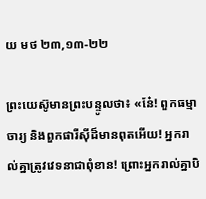យ មថ ២៣,១៣-២២

ព្រះយេស៊ូមានព្រះបន្ទូលថា៖ «នែ៎! ពួកធម្មាចារ្យ និងពួកផារីស៊ីដ៏មានពុតអើយ! អ្នករាល់គ្នាត្រូវវេទនាជាពុំខាន! ព្រោះអ្នករាល់គ្នាបិ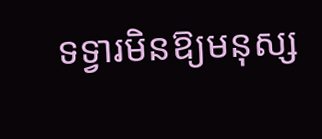ទទ្វារមិនឱ្យមនុស្ស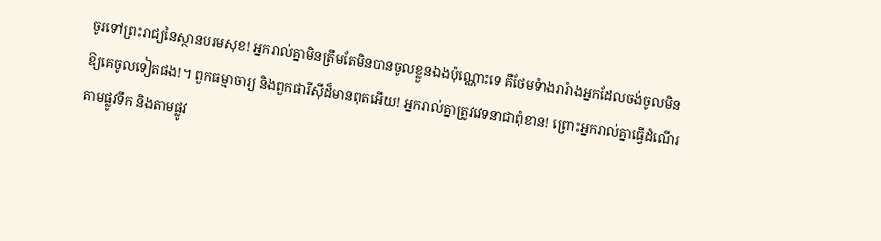ចូរទៅព្រះរាជ្យនៃស្ថានបរមសុខ! អ្នករាល់គ្នាមិនត្រឹមតែមិនបានចូលខ្លួនឯងប៉ុណ្ណោះទេ គឺថែមទំាងរារំាងអ្នកដែលចង់ចូលមិនឱ្យគេចូលទៀតផង!។ ពួកធម្មាចារ្យ និងពួកផារីស៊ីដ៏មានពុតអើយ! អ្នករាល់គ្នាត្រូវវេទនាជាពុំខាន! ព្រោះអ្នករាល់គ្នាធើ្វដំណើរតាមផ្លូវទឹក និងតាមផ្លូវ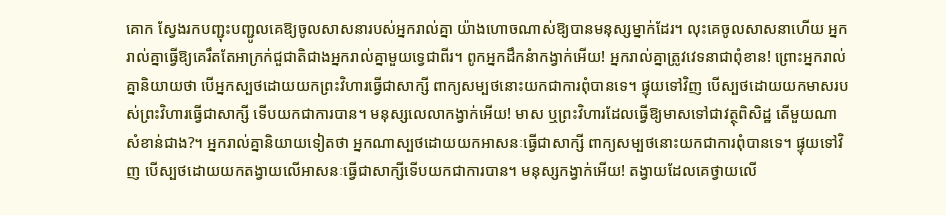គោក ស្វែងរកបញ្ជុះបញ្ជូលគេឱ្យចូលសាសនារបស់អ្នករាល់គ្នា យ៉ាងហោចណាស់ឱ្យបានមនុស្សម្នាក់ដែរ។ លុះគេចូលសាសនាហើយ អ្នករាល់គ្នាធើ្វឱ្យគេរឹតតែអាក្រក់ជួជាតិជាងអ្នករាល់គ្នាមួយទ្វេជាពីរ។ ពូកអ្នកដឹកនំាកង្វាក់អើយ! អ្នករាល់គ្នាត្រូវវេទនាជាពុំខាន! ព្រោះអ្នករាល់គ្នានិយាយថា បើអ្នកស្បថដោយយកព្រះវិហារធើ្វជាសាក្សី ពាក្យសម្បថនោះយកជាការពុំបានទេ។ ផ្ទុយទៅវិញ បើស្បថដោយយកមាសរបស់ព្រះវិហារធើ្វជាសាក្សី ទើបយកជាការបាន។ មនុស្សលេលាកង្វាក់អើយ! មាស ឬព្រះវិហារដែលធើ្វឱ្យមាសទៅជាវត្ថុពិសិដ្ឋ តើមួយណាសំខាន់ជាង?។ អ្នករាល់គ្នានិយាយទៀតថា អ្នកណាស្បថដោយយកអាសនៈធើ្វជាសាក្សី ពាក្យសម្បថនោះយកជាការពុំបានទេ។ ផ្ទុយទៅវិញ បើស្បថដោយយកតង្វាយលើអាសនៈធើ្វជាសាក្សីទើបយកជាការបាន។ មនុស្សកង្វាក់អើយ! តង្វាយដែលគេថ្វាយលើ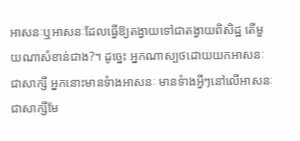អាសនៈឬអាសនៈដែលធើ្វឱ្យតង្វាយទៅជាតង្វាយពិសិដ្ឋ តើមួយណាសំខាន់ជាង?។ ដូច្នេះ អ្នកណាស្បថដោយយកអាសនៈជាសាក្សី អ្នកនោះមានទំាងអាសនៈ មានទំាងអ្វីៗនៅលើអាសនៈជាសាក្សីមែ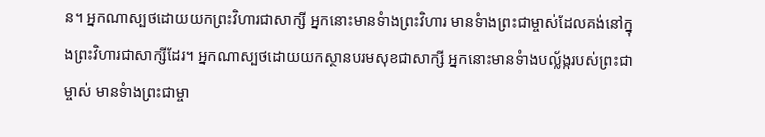ន។ អ្នកណាស្បថដោយយកព្រះវិហារជាសាក្សី អ្នកនោះមានទំាងព្រះវិហារ មានទំាងព្រះជាម្ចាស់ដែលគង់នៅក្នុងព្រះវិហារជាសាក្សីដែរ។ អ្នកណាស្បថដោយយកស្ថានបរមសុខជាសាក្សី អ្នកនោះមានទំាងបល័្លង្ករបស់ព្រះជាម្ចាស់ មានទំាងព្រះជាម្ចា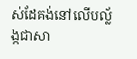ស់ដែគង់នៅលើបល័្លង្កជាសា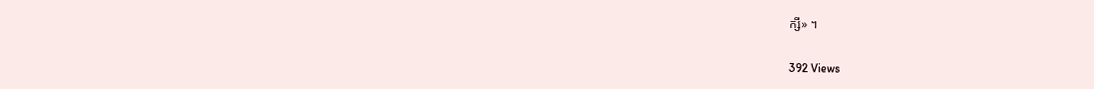ក្សី» ។

392 Views